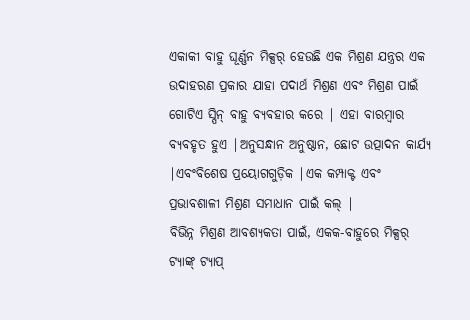ଏକାକୀ ବାହୁ ଘୂର୍ଣ୍ଣନ ମିକ୍ସର୍ ହେଉଛି ଏକ ମିଶ୍ରଣ ଯନ୍ତ୍ରର ଏକ ଉଦାହରଣ ପ୍ରକାର ଯାହା ପଦାର୍ଥ ମିଶ୍ରଣ ଏବଂ ମିଶ୍ରଣ ପାଇଁ ଗୋଟିଏ ସ୍ପିନ୍ ବାହୁ ବ୍ୟବହାର କରେ | ଏହା ବାରମ୍ବାର ବ୍ୟବହୃତ ହୁଏ |ଅନୁସନ୍ଧାନ ଅନୁଷ୍ଠାନ, ଛୋଟ ଉତ୍ପାଦନ କାର୍ଯ୍ୟ |ଏବଂବିଶେଷ ପ୍ରୟୋଗଗୁଡ଼ିକ |ଏକ କମ୍ପାକ୍ଟ ଏବଂ ପ୍ରଭାବଶାଳୀ ମିଶ୍ରଣ ସମାଧାନ ପାଇଁ କଲ୍ |
ବିଭିନ୍ନ ମିଶ୍ରଣ ଆବଶ୍ୟକତା ପାଇଁ, ଏକକ-ବାହୁରେ ମିକ୍ସର୍ ଟ୍ୟାଙ୍କ୍ ଟ୍ୟାପ୍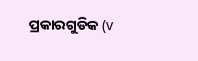ପ୍ରକାରଗୁଡିକ (v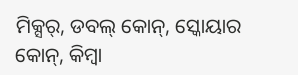ମିକ୍ସର୍, ଡବଲ୍ କୋନ୍, ସ୍କୋୟାର କୋନ୍, କିମ୍ବା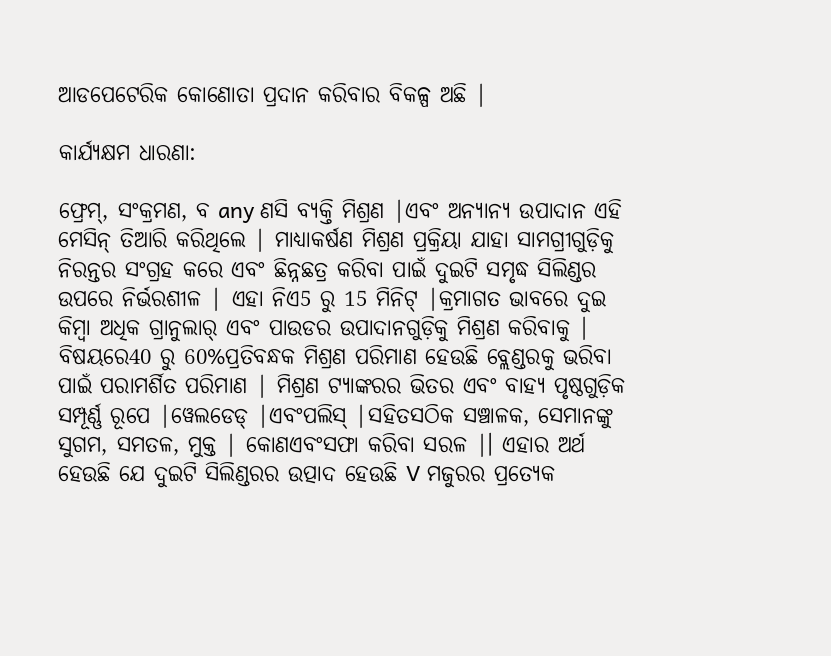ଆଡପେଟେରିକ କୋଣୋତା ପ୍ରଦାନ କରିବାର ବିକଳ୍ପ ଅଛି |

କାର୍ଯ୍ୟକ୍ଷମ ଧାରଣା:

ଫ୍ରେମ୍, ସଂକ୍ରମଣ, ବ any ଣସି ବ୍ୟକ୍ତି ମିଶ୍ରଣ |ଏବଂ ଅନ୍ୟାନ୍ୟ ଉପାଦାନ ଏହି ମେସିନ୍ ତିଆରି କରିଥିଲେ | ମାଧ୍ୟାକର୍ଷଣ ମିଶ୍ରଣ ପ୍ରକ୍ରିୟା ଯାହା ସାମଗ୍ରୀଗୁଡ଼ିକୁ ନିରନ୍ତର ସଂଗ୍ରହ କରେ ଏବଂ ଛିନ୍ନଛତ୍ର କରିବା ପାଇଁ ଦୁଇଟି ସମୃଦ୍ଧ ସିଲିଣ୍ଡର ଉପରେ ନିର୍ଭରଶୀଳ | ଏହା ନିଏ5 ରୁ 15 ମିନିଟ୍ |କ୍ରମାଗତ ଭାବରେ ଦୁଇ କିମ୍ବା ଅଧିକ ଗ୍ରାନୁଲାର୍ ଏବଂ ପାଉଡର ଉପାଦାନଗୁଡ଼ିକୁ ମିଶ୍ରଣ କରିବାକୁ | ବିଷୟରେ40 ରୁ 60%ପ୍ରତିବନ୍ଧକ ମିଶ୍ରଣ ପରିମାଣ ହେଉଛି ବ୍ଲେଣ୍ଡରକୁ ଭରିବା ପାଇଁ ପରାମର୍ଶିତ ପରିମାଣ | ମିଶ୍ରଣ ଟ୍ୟାଙ୍କରର ଭିତର ଏବଂ ବାହ୍ୟ ପୃଷ୍ଠଗୁଡ଼ିକ ସମ୍ପୂର୍ଣ୍ଣ ରୂପେ |ୱେଲଡେଡ୍ |ଏବଂପଲିସ୍ |ସହିତସଠିକ ସଞ୍ଚାଳକ, ସେମାନଙ୍କୁ ସୁଗମ, ସମତଳ, ମୁକ୍ତ | କୋଣଏବଂସଫା କରିବା ସରଳ |। ଏହାର ଅର୍ଥ ହେଉଛି ଯେ ଦୁଇଟି ସିଲିଣ୍ଡରର ଉତ୍ପାଦ ହେଉଛି V ମଜୁରର ପ୍ରତ୍ୟେକ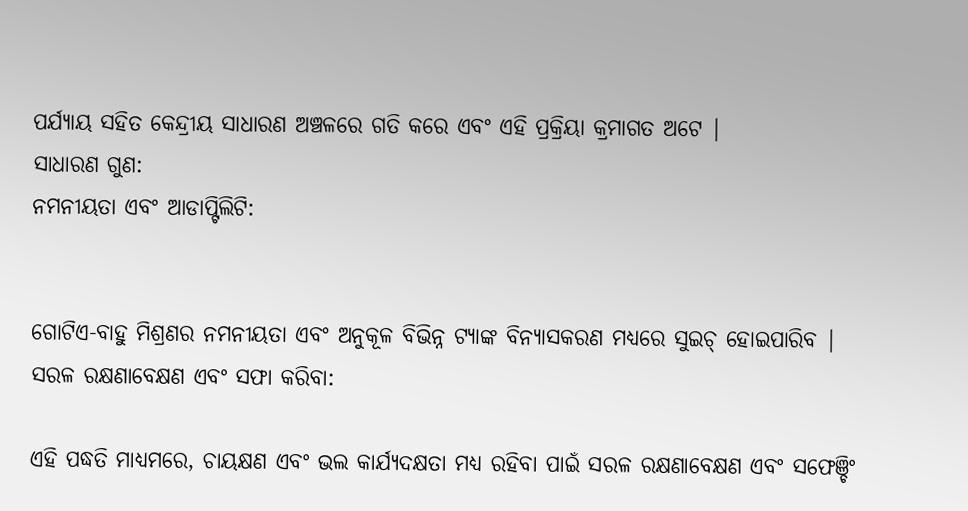ପର୍ଯ୍ୟାୟ ସହିତ କେନ୍ଦ୍ରୀୟ ସାଧାରଣ ଅଞ୍ଚଳରେ ଗତି କରେ ଏବଂ ଏହି ପ୍ରକ୍ରିୟା କ୍ରମାଗତ ଅଟେ |
ସାଧାରଣ ଗୁଣ:
ନମନୀୟତା ଏବଂ ଆଡାପ୍ଟିଲିଟି:


ଗୋଟିଏ-ବାହୁ ମିଶ୍ରଣର ନମନୀୟତା ଏବଂ ଅନୁକୂଳ ବିଭିନ୍ନ ଟ୍ୟାଙ୍କ ବିନ୍ୟାସକରଣ ମଧ୍ୟରେ ସୁଇଚ୍ ହୋଇପାରିବ |
ସରଳ ରକ୍ଷଣାବେକ୍ଷଣ ଏବଂ ସଫା କରିବା:

ଏହି ପଦ୍ଧତି ମାଧ୍ୟମରେ, ଚାୟକ୍ଷଣ ଏବଂ ଭଲ କାର୍ଯ୍ୟଦକ୍ଷତା ମଧ୍ୟ ରହିବା ପାଇଁ ସରଳ ରକ୍ଷଣାବେକ୍ଷଣ ଏବଂ ସଫେଞ୍ଚିଂ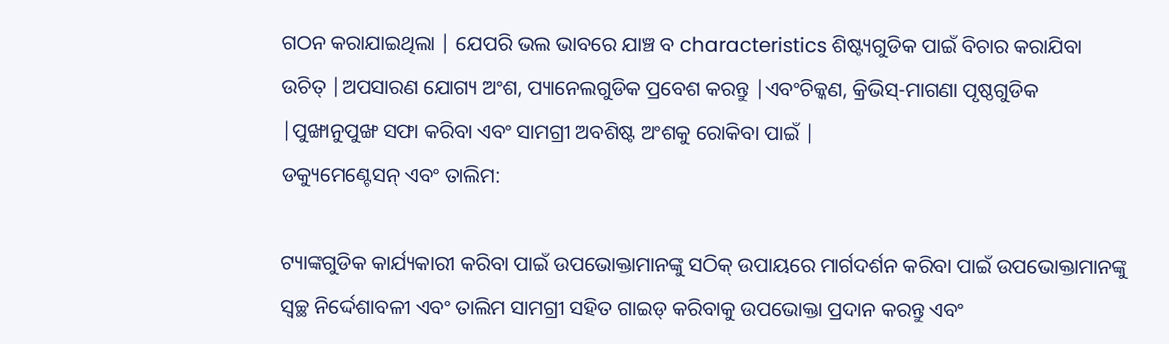ଗଠନ କରାଯାଇଥିଲା | ଯେପରି ଭଲ ଭାବରେ ଯାଞ୍ଚ ବ characteristics ଶିଷ୍ଟ୍ୟଗୁଡିକ ପାଇଁ ବିଚାର କରାଯିବା ଉଚିତ୍ |ଅପସାରଣ ଯୋଗ୍ୟ ଅଂଶ, ପ୍ୟାନେଲଗୁଡିକ ପ୍ରବେଶ କରନ୍ତୁ |ଏବଂଚିକ୍କଣ, କ୍ରିଭିସ୍-ମାଗଣା ପୃଷ୍ଠଗୁଡିକ |ପୁଙ୍ଖାନୁପୁଙ୍ଖ ସଫା କରିବା ଏବଂ ସାମଗ୍ରୀ ଅବଶିଷ୍ଟ ଅଂଶକୁ ରୋକିବା ପାଇଁ |
ଡକ୍ୟୁମେଣ୍ଟେସନ୍ ଏବଂ ତାଲିମ:

ଟ୍ୟାଙ୍କଗୁଡିକ କାର୍ଯ୍ୟକାରୀ କରିବା ପାଇଁ ଉପଭୋକ୍ତାମାନଙ୍କୁ ସଠିକ୍ ଉପାୟରେ ମାର୍ଗଦର୍ଶନ କରିବା ପାଇଁ ଉପଭୋକ୍ତାମାନଙ୍କୁ ସ୍ୱଚ୍ଛ ନିର୍ଦ୍ଦେଶାବଳୀ ଏବଂ ତାଲିମ ସାମଗ୍ରୀ ସହିତ ଗାଇଡ୍ କରିବାକୁ ଉପଭୋକ୍ତା ପ୍ରଦାନ କରନ୍ତୁ ଏବଂ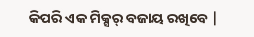କିପରି ଏକ ମିକ୍ସର୍ ବଜାୟ ରଖିବେ |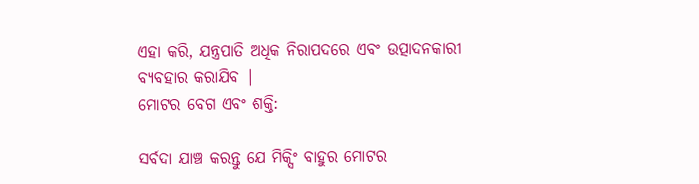ଏହା କରି, ଯନ୍ତ୍ରପାତି ଅଧିକ ନିରାପଦରେ ଏବଂ ଉତ୍ପାଦନକାରୀ ବ୍ୟବହାର କରାଯିବ |
ମୋଟର ବେଗ ଏବଂ ଶକ୍ତି:

ସର୍ବଦା ଯାଞ୍ଚ କରନ୍ତୁ ଯେ ମିକ୍ସିଂ ବାହୁର ମୋଟର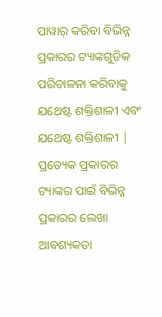ପାୱାର୍ କରିବା ବିଭିନ୍ନ ପ୍ରକାରର ଟ୍ୟାଙ୍କଗୁଡିକ ପରିଚାଳନା କରିବାକୁ ଯଥେଷ୍ଟ ଶକ୍ତିଶାଳୀ ଏବଂ ଯଥେଷ୍ଟ ଶକ୍ତିଶାଳୀ | ପ୍ରତ୍ୟେକ ପ୍ରକାରର ଟ୍ୟାଙ୍କର ପାଇଁ ବିଭିନ୍ନ ପ୍ରକାରର ଲେଖା ଆବଶ୍ୟକତା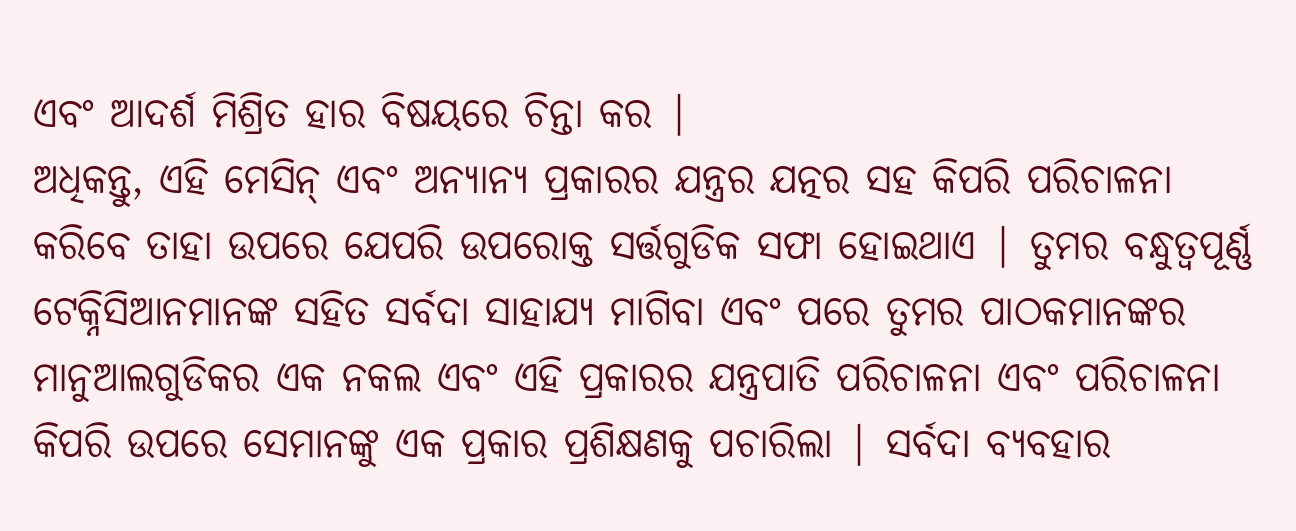ଏବଂ ଆଦର୍ଶ ମିଶ୍ରିତ ହାର ବିଷୟରେ ଚିନ୍ତା କର |
ଅଧିକନ୍ତୁ, ଏହି ମେସିନ୍ ଏବଂ ଅନ୍ୟାନ୍ୟ ପ୍ରକାରର ଯନ୍ତ୍ରର ଯତ୍ନର ସହ କିପରି ପରିଚାଳନା କରିବେ ତାହା ଉପରେ ଯେପରି ଉପରୋକ୍ତ ସର୍ତ୍ତଗୁଡିକ ସଫା ହୋଇଥାଏ | ତୁମର ବନ୍ଧୁତ୍ୱପୂର୍ଣ୍ଣ ଟେକ୍ନିସିଆନମାନଙ୍କ ସହିତ ସର୍ବଦା ସାହାଯ୍ୟ ମାଗିବା ଏବଂ ପରେ ତୁମର ପାଠକମାନଙ୍କର ମାନୁଆଲଗୁଡିକର ଏକ ନକଲ ଏବଂ ଏହି ପ୍ରକାରର ଯନ୍ତ୍ରପାତି ପରିଚାଳନା ଏବଂ ପରିଚାଳନା କିପରି ଉପରେ ସେମାନଙ୍କୁ ଏକ ପ୍ରକାର ପ୍ରଶିକ୍ଷଣକୁ ପଚାରିଲା | ସର୍ବଦା ବ୍ୟବହାର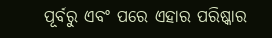ପୂର୍ବରୁ ଏବଂ ପରେ ଏହାର ପରିଷ୍କାର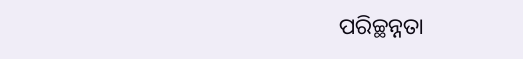ପରିଚ୍ଛନ୍ନତା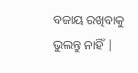ବଜାୟ ରଖିବାକୁ ଭୁଲନ୍ତୁ ନାହିଁ |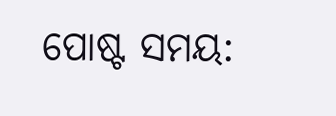ପୋଷ୍ଟ ସମୟ: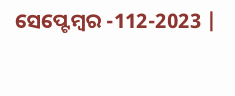ସେପ୍ଟେମ୍ବର -112-2023 |